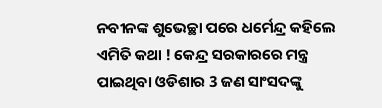ନବୀନଙ୍କ ଶୁଭେଚ୍ଛା ପରେ ଧର୍ମେନ୍ଦ୍ର କହିଲେ ଏମିତି କଥା ! କେନ୍ଦ୍ର ସରକାରରେ ମନ୍ତ୍ର ପାଇଥିବା ଓଡିଶାର 3 ଜଣ ସାଂସଦଙ୍କୁ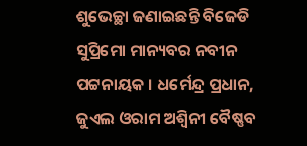ଶୁଭେଚ୍ଛା ଜଣାଇଛନ୍ତି ବିଜେଡି ସୁପ୍ରିମୋ ମାନ୍ୟବର ନବୀନ ପଟ୍ଟନାୟକ । ଧର୍ମେନ୍ଦ୍ର ପ୍ରଧାନ, ଜୁଏଲ ଓରାମ ଅଶ୍ଵିନୀ ବୈଷ୍ଣବ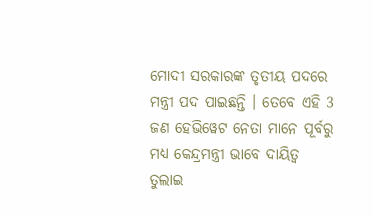ମୋଦୀ ସରକାରଙ୍କ ତୃତୀୟ ପଦରେ ମନ୍ତ୍ରୀ ପଦ ପାଇଛନ୍ତି । ତେବେ ଏହି 3 ଜଣ ହେଭିୱେଟ ନେତା ମାନେ ପୂର୍ବରୁ ମଧ୍ୟ କେନ୍ଦ୍ରମନ୍ତ୍ରୀ ଭାବେ ଦାୟିତ୍ଵ ତୁଲାଇ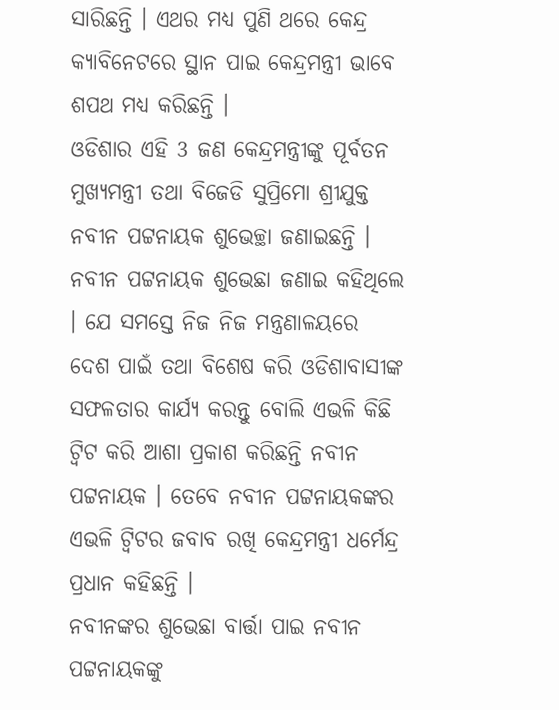ସାରିଛନ୍ତି । ଏଥର ମଧ୍ୟ ପୁଣି ଥରେ କେନ୍ଦ୍ର କ୍ଯାବିନେଟରେ ସ୍ଥାନ ପାଇ କେନ୍ଦ୍ରମନ୍ତ୍ରୀ ଭାବେ ଶପଥ ମଧ୍ୟ କରିଛନ୍ତି ।
ଓଡିଶାର ଏହି 3 ଜଣ କେନ୍ଦ୍ରମନ୍ତ୍ରୀଙ୍କୁ ପୂର୍ବତନ ମୁଖ୍ୟମନ୍ତ୍ରୀ ତଥା ବିଜେଡି ସୁପ୍ରିମୋ ଶ୍ରୀଯୁକ୍ତ ନବୀନ ପଟ୍ଟନାୟକ ଶୁଭେଚ୍ଛା ଜଣାଇଛନ୍ତି । ନବୀନ ପଟ୍ଟନାୟକ ଶୁଭେଛା ଜଣାଇ କହିଥିଲେ । ଯେ ସମସ୍ତେ ନିଜ ନିଜ ମନ୍ତ୍ରଣାଳୟରେ ଦେଶ ପାଇଁ ତଥା ବିଶେଷ କରି ଓଡିଶାବାସୀଙ୍କ ସଫଳତାର କାର୍ଯ୍ୟ କରନ୍ତୁ ବୋଲି ଏଭଳି କିଛି ଟ୍ଵିଟ କରି ଆଶା ପ୍ରକାଶ କରିଛନ୍ତି ନବୀନ ପଟ୍ଟନାୟକ । ତେବେ ନବୀନ ପଟ୍ଟନାୟକଙ୍କର ଏଭଳି ଟ୍ଵିଟର ଜବାବ ରଖି କେନ୍ଦ୍ରମନ୍ତ୍ରୀ ଧର୍ମେନ୍ଦ୍ର ପ୍ରଧାନ କହିଛନ୍ତି ।
ନବୀନଙ୍କର ଶୁଭେଛା ବାର୍ତ୍ତା ପାଇ ନବୀନ ପଟ୍ଟନାୟକଙ୍କୁ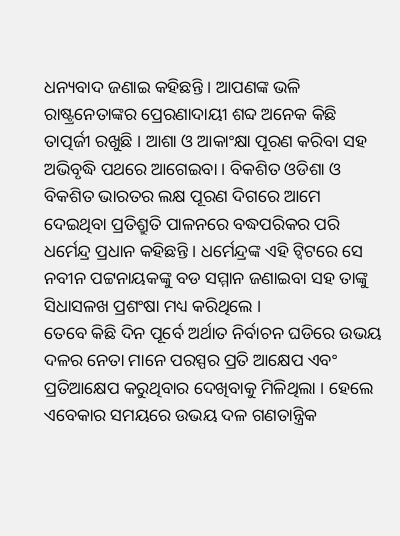ଧନ୍ୟବାଦ ଜଣାଇ କହିଛନ୍ତି । ଆପଣଙ୍କ ଭଳି ରାଷ୍ଟ୍ରନେତାଙ୍କର ପ୍ରେରଣାଦାୟୀ ଶବ୍ଦ ଅନେକ କିଛି ତାତ୍ପର୍ଜୀ ରଖୁଛି । ଆଶା ଓ ଆକାଂକ୍ଷା ପୂରଣ କରିବା ସହ ଅଭିବୃଦ୍ଧି ପଥରେ ଆଗେଇବା । ବିକଶିତ ଓଡିଶା ଓ ବିକଶିତ ଭାରତର ଲକ୍ଷ ପୂରଣ ଦିଗରେ ଆମେ ଦେଇଥିବା ପ୍ରତିଶ୍ରୁତି ପାଳନରେ ବଦ୍ଧପରିକର ପରି ଧର୍ମେନ୍ଦ୍ର ପ୍ରଧାନ କହିଛନ୍ତି । ଧର୍ମେନ୍ଦ୍ରଙ୍କ ଏହି ଟ୍ଵିଟରେ ସେ ନବୀନ ପଟ୍ଟନାୟକଙ୍କୁ ବଡ ସମ୍ମାନ ଜଣାଇବା ସହ ତାଙ୍କୁ ସିଧାସଳଖ ପ୍ରଶଂଷା ମଧ୍ୟ କରିଥିଲେ ।
ତେବେ କିଛି ଦିନ ପୂର୍ବେ ଅର୍ଥାତ ନିର୍ବାଚନ ଘଡିରେ ଉଭୟ ଦଳର ନେତା ମାନେ ପରସ୍ପର ପ୍ରତି ଆକ୍ଷେପ ଏବଂ ପ୍ରତିଆକ୍ଷେପ କରୁଥିବାର ଦେଖିବାକୁ ମିଳିଥିଲା । ହେଲେ ଏବେକାର ସମୟରେ ଉଭୟ ଦଳ ଗଣତାନ୍ତ୍ରିକ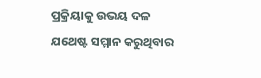ପ୍ରକ୍ରିୟାକୁ ଉଭୟ ଦଳ ଯଥେଷ୍ଟ ସମ୍ମାନ କରୁଥିବାର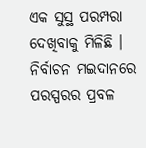ଏକ ସୁସ୍ଥ ପରମ୍ପରା ଦେଖିବାକୁ ମିଳିଛି ।
ନିର୍ବାଚନ ମଇଦାନରେ ପରସ୍ପରର ପ୍ରବଳ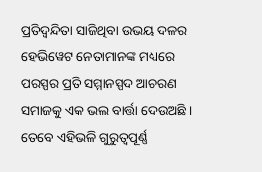ପ୍ରତିଦ୍ଵନ୍ଦିତା ସାଜିଥିବା ଉଭୟ ଦଳର ହେଭିୱେଟ ନେତାମାନଙ୍କ ମଧ୍ୟରେ ପରସ୍ପର ପ୍ରତି ସମ୍ମାନସ୍ପଦ ଆଚରଣ ସମାଜକୁ ଏକ ଭଲ ବାର୍ତ୍ତା ଦେଉଅଛି । ତେବେ ଏହିଭଳି ଗୁରୁତ୍ଵପୂର୍ଣ୍ଣ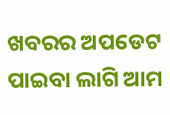ଖବରର ଅପଡେଟ ପାଇବା ଲାଗି ଆମ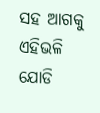ସହ ଆଗକୁ ଏହିଭଳି ଯୋଡି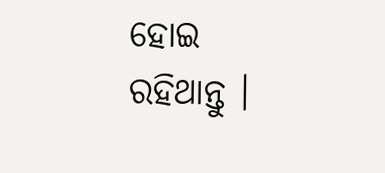ହୋଇ ରହିଥାନ୍ତୁ ।